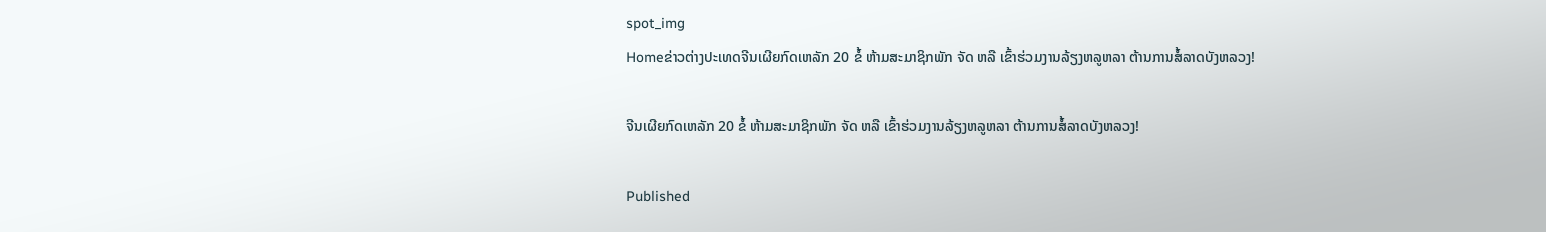spot_img
Homeຂ່າວຕ່າງປະເທດຈີນເຜີຍກົດເຫລັກ 20 ຂໍ້ ຫ້າມສະມາຊິກພັກ ຈັດ ຫລື ເຂົ້າຮ່ວມງານລ້ຽງຫລູຫລາ ຕ້ານການສໍ້ລາດບັງຫລວງ!

ຈີນເຜີຍກົດເຫລັກ 20 ຂໍ້ ຫ້າມສະມາຊິກພັກ ຈັດ ຫລື ເຂົ້າຮ່ວມງານລ້ຽງຫລູຫລາ ຕ້ານການສໍ້ລາດບັງຫລວງ!

Published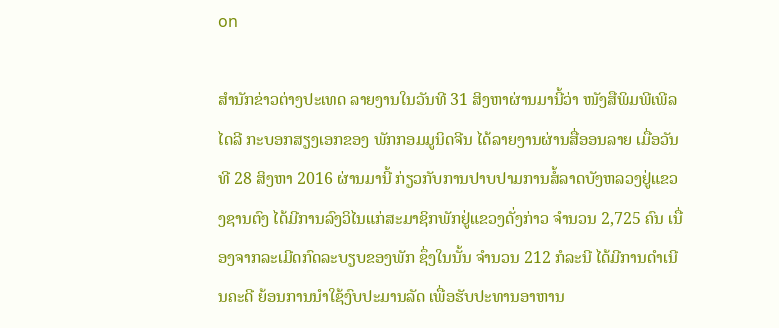on

ສຳນັກຂ່າວຕ່າງປະເທດ ລາຍງານໃນວັນທີ 31 ສິງຫາຜ່ານມານີ້ວ່າ ໜັງສືພິມພີເພີລໄດລີ ກະບອກສຽງເອກຂອງ ພັກກອມມູນິດຈີນ ໄດ້ລາຍງານຜ່ານສື່ອອນລາຍ ເມື່ອວັນທີ 28 ສິງຫາ 2016 ຜ່ານມານີ້ ກ່ຽວກັບການປາບປາມການສໍ້ລາດບັງຫລວງຢູ່ແຂວງຊານຕົງ ໄດ້ມີການລົງວິໄນແກ່ສະມາຊິກພັກຢູ່ແຂວງດັ່ງກ່າວ ຈຳນວນ 2,725 ຄົນ ເນື່ອງຈາກລະເມີດກົດລະບຽບຂອງພັກ ຊຶ່ງໃນນັ້ນ ຈຳນວນ 212 ກໍລະນີ ໄດ້ມີການດຳເນີນຄະດີ ຍ້ອນການນຳໃຊ້ງົບປະມານລັດ ເພື່ອຮັບປະທານອາຫານ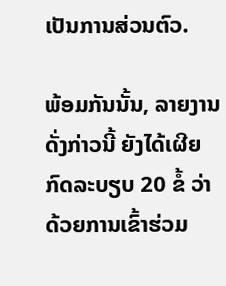ເປັນການສ່ວນຕົວ.

ພ້ອມກັນນັ້ນ, ລາຍງານດັ່ງກ່າວນີ້ ຍັງໄດ້ເຜີຍກົດລະບຽບ 20 ຂໍ້ ວ່າດ້ວຍການເຂົ້າຮ່ວມ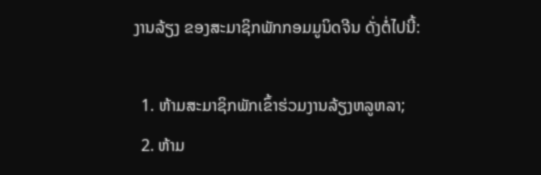ງານລ້ຽງ ຂອງສະມາຊິກພັກກອມມູນິດຈີນ ດັ່ງຕໍ່ໄປນີ້:

  1. ຫ້າມສະມາຊິກພັກເຂົ້າຮ່ວມງານລ້ຽງຫລູຫລາ;
  2. ຫ້າມ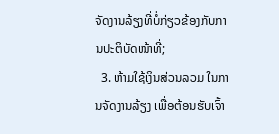ຈັດງານລ້ຽງທີ່ບໍ່ກ່ຽວຂ້ອງກັບການປະຕິບັດໜ້າທີ່;
  3. ຫ້າມໃຊ້ເງິນສ່ວນລວມ ໃນການຈັດງານລ້ຽງ ເພື່ອຕ້ອນຮັບເຈົ້າ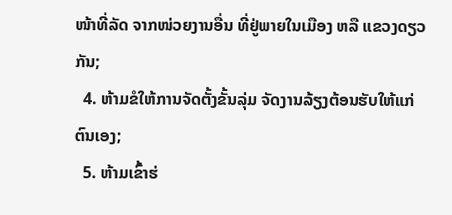ໜ້າທີ່ລັດ ຈາກໜ່ວຍງານອື່ນ ທີ່ຢູ່ພາຍໃນເມືອງ ຫລື ແຂວງດຽວກັນ;
  4. ຫ້າມຂໍໃຫ້ການຈັດຕັ້ງຂັ້ນລຸ່ມ ຈັດງານລ້ຽງຕ້ອນຮັບໃຫ້ແກ່ຕົນເອງ;
  5. ຫ້າມເຂົ້າຮ່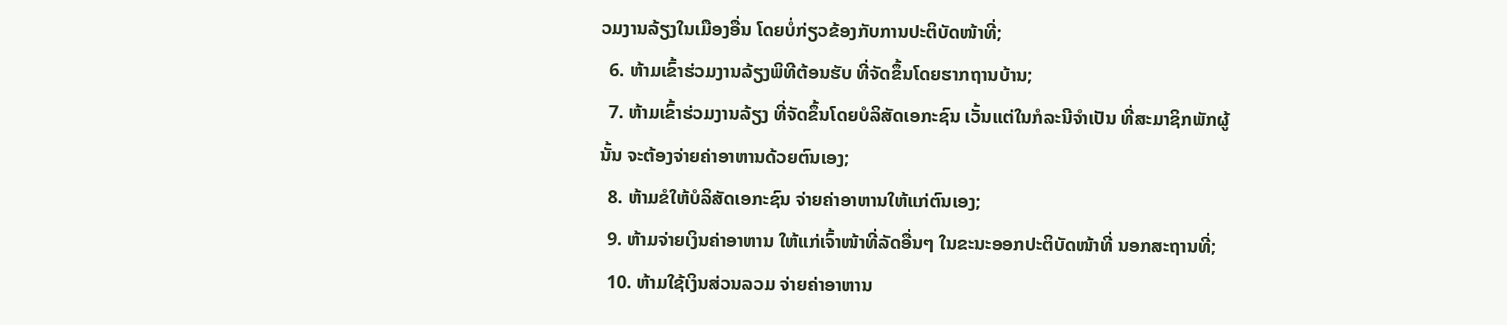ວມງານລ້ຽງໃນເມືອງອື່ນ ໂດຍບໍ່ກ່ຽວຂ້ອງກັບການປະຕິບັດໜ້າທີ່;
  6. ຫ້າມເຂົ້າຮ່ວມງານລ້ຽງພິທີຕ້ອນຮັບ ທີ່ຈັດຂຶ້ນໂດຍຮາກຖານບ້ານ;
  7. ຫ້າມເຂົ້າຮ່ວມງານລ້ຽງ ທີ່ຈັດຂຶ້ນໂດຍບໍລິສັດເອກະຊົນ ເວັ້ນແຕ່ໃນກໍລະນີຈຳເປັນ ທີ່ສະມາຊິກພັກຜູ້ນັ້ນ ຈະຕ້ອງຈ່າຍຄ່າອາຫານດ້ວຍຕົນເອງ;
  8. ຫ້າມຂໍໃຫ້ບໍລິສັດເອກະຊົນ ຈ່າຍຄ່າອາຫານໃຫ້ແກ່ຕົນເອງ;
  9. ຫ້າມຈ່າຍເງິນຄ່າອາຫານ ໃຫ້ແກ່ເຈົ້າໜ້າທີ່ລັດອື່ນໆ ໃນຂະນະອອກປະຕິບັດໜ້າທີ່ ນອກສະຖານທີ່;
  10. ຫ້າມໃຊ້ເງິນສ່ວນລວມ ຈ່າຍຄ່າອາຫານ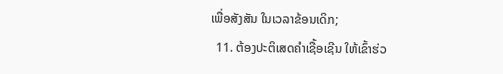ເພື່ອສັງສັນ ໃນເວລາຂ້ອນເດິກ;
  11. ຕ້ອງປະຕິເສດຄຳເຊື້ອເຊີນ ໃຫ້ເຂົ້າຮ່ວ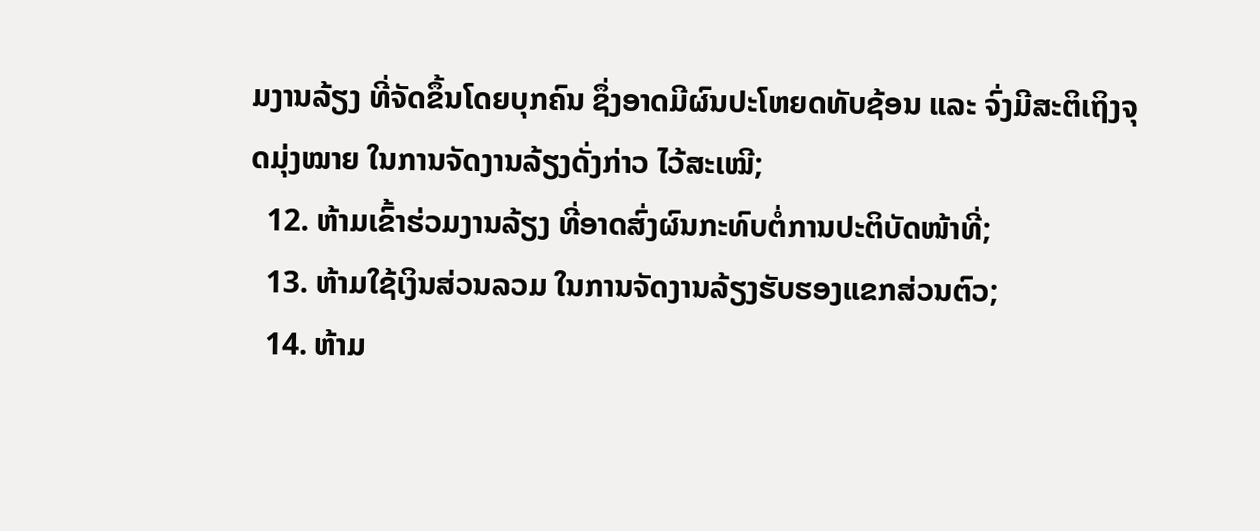ມງານລ້ຽງ ທີ່ຈັດຂຶ້ນໂດຍບຸກຄົນ ຊຶ່ງອາດມີຜົນປະໂຫຍດທັບຊ້ອນ ແລະ ຈົ່ງມີສະຕິເຖິງຈຸດມຸ່ງໝາຍ ໃນການຈັດງານລ້ຽງດັ່ງກ່າວ ໄວ້ສະເໝີ;
  12. ຫ້າມເຂົ້າຮ່ວມງານລ້ຽງ ທີ່ອາດສົ່ງຜົນກະທົບຕໍ່ການປະຕິບັດໜ້າທີ່;
  13. ຫ້າມໃຊ້ເງິນສ່ວນລວມ ໃນການຈັດງານລ້ຽງຮັບຮອງແຂກສ່ວນຕົວ;
  14. ຫ້າມ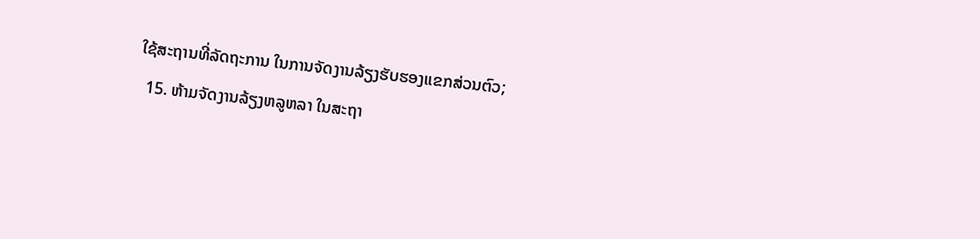ໃຊ້ສະຖານທີ່ລັດຖະການ ໃນການຈັດງານລ້ຽງຮັບຮອງແຂກສ່ວນຕົວ;
  15. ຫ້າມຈັດງານລ້ຽງຫລູຫລາ ໃນສະຖາ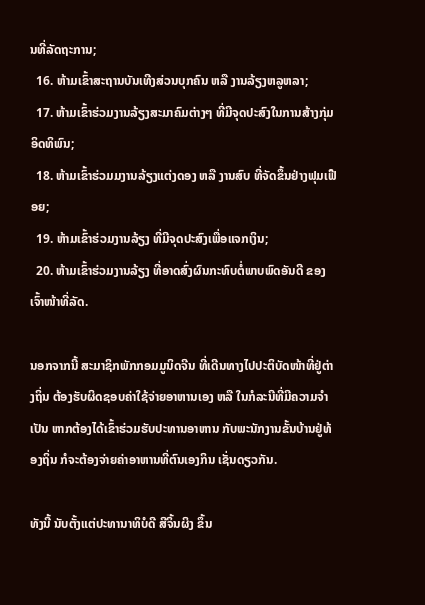ນທີ່ລັດຖະການ;
  16. ຫ້າມເຂົ້າສະຖານບັນເທີງສ່ວນບຸກຄົນ ຫລື ງານລ້ຽງຫລູຫລາ;
  17. ຫ້າມເຂົ້າຮ່ວມງານລ້ຽງສະມາຄົມຕ່າງໆ ທີ່ມີຈຸດປະສົງໃນການສ້າງກຸ່ມອິດທິພົນ;
  18. ຫ້າມເຂົ້າຮ່ວມມງານລ້ຽງແຕ່ງດອງ ຫລື ງານສົບ ທີ່ຈັດຂຶ້ນຢ່າງຟຸມເຟືອຍ;
  19. ຫ້າມເຂົ້າຮ່ວມງານລ້ຽງ ທີ່ມີຈຸດປະສົງເພື່ອແຈກເງິນ;
  20. ຫ້າມເຂົ້າຮ່ວມງານລ້ຽງ ທີ່ອາດສົ່ງຜົນກະທົບຕໍ່ພາບພົດອັນດີ ຂອງເຈົ້າໜ້າທີ່ລັດ.

ນອກຈາກນີ້ ສະມາຊິກພັກກອມມູນິດຈີນ ທີ່ເດີນທາງໄປປະຕິບັດໜ້າທີ່ຢູ່ຕ່າງຖິ່ນ ຕ້ອງຮັບຜິດຊອບຄ່າໃຊ້ຈ່າຍອາຫານເອງ ຫລື ໃນກໍລະນີທີ່ມີຄວາມຈຳເປັນ ຫາກຕ້ອງໄດ້ເຂົ້າຮ່ວມຮັບປະທານອາຫານ ກັບພະນັກງານຂັ້ນບ້ານຢູ່ທ້ອງຖິ່ນ ກໍຈະຕ້ອງຈ່າຍຄ່າອາຫານທີ່ຕົນເອງກິນ ເຊັ່ນດຽວກັນ.

ທັງນີ້ ນັບຕັ້ງແຕ່ປະທານາທິບໍດີ ສີຈິ້ນຜິງ ຂຶ້ນ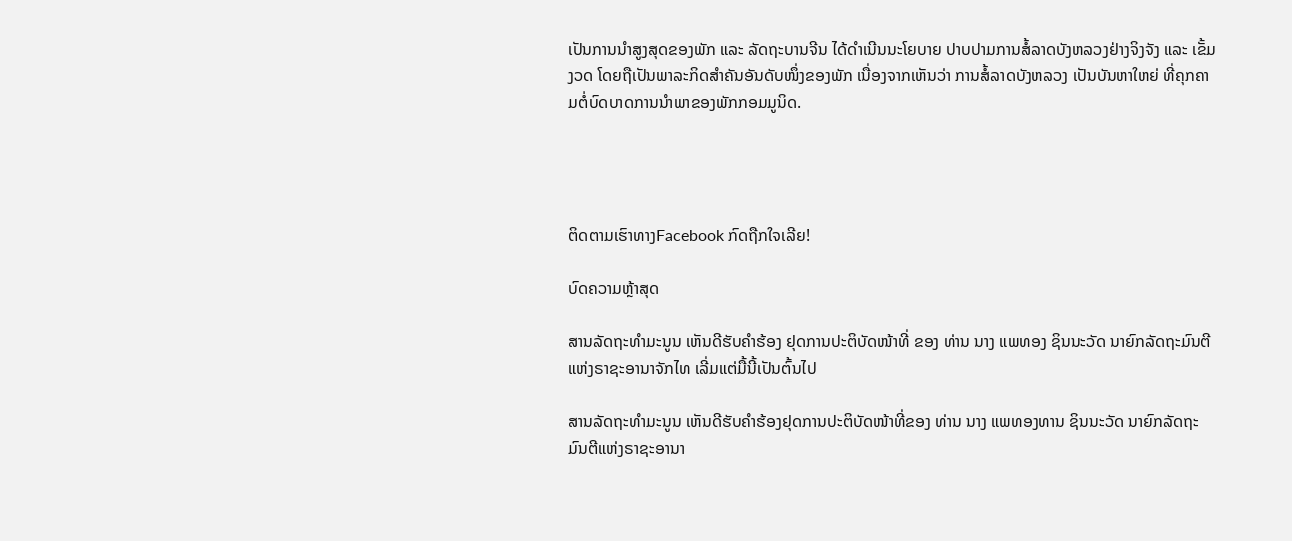ເປັນການນຳສູງສຸດຂອງພັກ ແລະ ລັດຖະບານຈີນ ໄດ້ດຳເນີນນະໂຍບາຍ ປາບປາມການສໍ້ລາດບັງຫລວງຢ່າງຈິງຈັງ ແລະ ເຂັ້ມງວດ ໂດຍຖືເປັນພາລະກິດສຳຄັນອັນດັບໜຶ່ງຂອງພັກ ເນື່ອງຈາກເຫັນວ່າ ການສໍ້ລາດບັງຫລວງ ເປັນບັນຫາໃຫຍ່ ທີ່ຄຸກຄາມຕໍ່ບົດບາດການນຳພາຂອງພັກກອມມູນິດ.




ຕິດຕາມເຮົາທາງFacebook ກົດຖືກໃຈເລີຍ!

ບົດຄວາມຫຼ້າສຸດ

ສານລັດຖະທຳມະນູນ ເຫັນດີຮັບຄຳຮ້ອງ ຢຸດການປະຕິບັດໜ້າທີ່ ຂອງ ທ່ານ ນາງ ແພທອງ ຊິນນະວັດ ນາຍົກລັດຖະມົນຕີແຫ່ງຣາຊະອານາຈັກໄທ ເລີ່ມແຕ່ມື້ນີ້ເປັນຕົ້ນໄປ

ສານລັດຖະທຳມະນູນ ເຫັນດີຮັບຄຳຮ້ອງຢຸດການປະຕິບັດໜ້າທີ່ຂອງ ທ່ານ ນາງ ແພທອງທານ ຊິນນະວັດ ນາຍົກລັດຖະມົນຕີແຫ່ງຣາຊະອານາ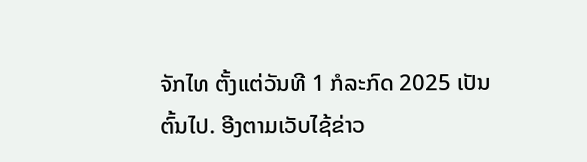ຈັກໄທ ຕັ້ງແຕ່ວັນທີ 1 ກໍລະກົດ 2025 ເປັນຕົ້ນໄປ. ອີງຕາມເວັບໄຊ້ຂ່າວ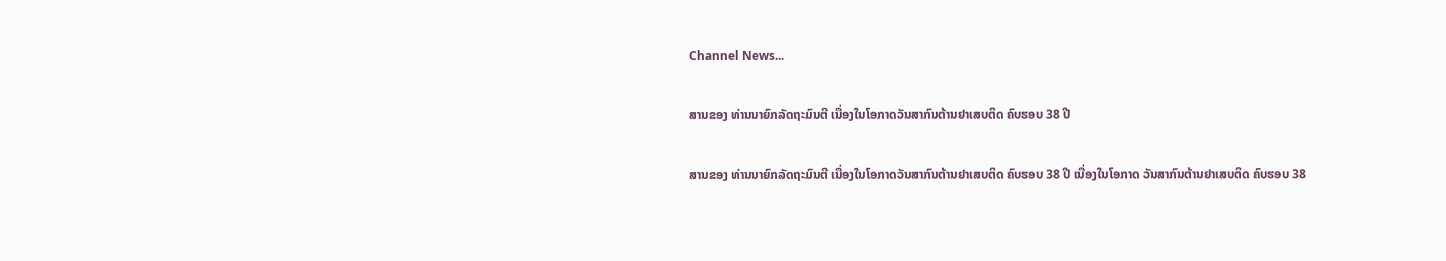Channel News...

ສານຂອງ ທ່ານນາຍົກລັດຖະມົນຕີ ເນື່ອງໃນໂອກາດວັນສາກົນຕ້ານຢາເສບຕິດ ຄົບຮອບ 38 ປີ

ສານຂອງ ທ່ານນາຍົກລັດຖະມົນຕີ ເນື່ອງໃນໂອກາດວັນສາກົນຕ້ານຢາເສບຕິດ ຄົບຮອບ 38 ປີ ເນື່ອງໃນໂອກາດ ວັນສາກົນຕ້ານຢາເສບຕິດ ຄົບຮອບ 38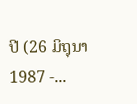ປີ (26 ມິຖຸນາ 1987 -...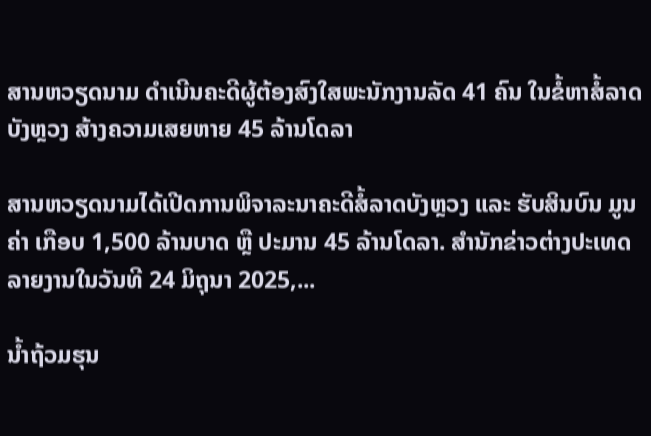ສານຫວຽດນາມ ດຳເນີນຄະດີຜູ້ຕ້ອງສົງໃສພະນັກງານລັດ 41 ຄົນ ໃນຂໍ້ຫາສໍ້ລາດບັງຫຼວງ ສ້າງຄວາມເສຍຫາຍ 45 ລ້ານໂດລາ

ສານຫວຽດນາມໄດ້ເປີດການພິຈາລະນາຄະດີສໍ້ລາດບັງຫຼວງ ແລະ ຮັບສິນບົນ ມູນຄ່າ ເກືອບ 1,500 ລ້ານບາດ ຫຼື ປະມານ 45 ລ້ານໂດລາ. ສຳນັກຂ່າວຕ່າງປະເທດລາຍງານໃນວັນທີ 24 ມິຖຸນາ 2025,...

ນໍ້າຖ້ວມຮຸນ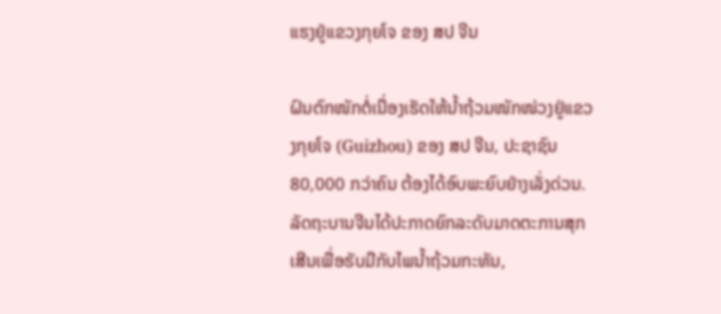ແຮງຢູ່ແຂວງກຸຍໂຈ ຂອງ ສປ ຈີນ

ຝົນຕົກໜັກຕໍ່ເນື່ອງເຮັດໃຫ້ນໍ້າຖ້ວມໜັກໜ່ວງຢູ່ແຂວງກຸຍໂຈ (Guizhou) ຂອງ ສປ ຈີນ, ປະຊາຊົນ 80,000 ກວ່າຄົນ ຕ້ອງໄດ້ອົບພະຍົບຢ່າງເລັ່ງດ່ວນ. ລັດຖະບານຈີນໄດ້ປະກາດຍົກລະດັບມາດຕະການສຸກເສີນເພື່ອຮັບມືກັບໄພນໍ້າຖ້ວມກະທັນ,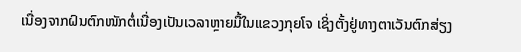ເນື່ອງຈາກຝົນຕົກໜັກຕໍ່ເນື່ອງເປັນເວລາຫຼາຍມື້ໃນແຂວງກຸຍໂຈ ເຊິ່ງຕັ້ງຢູ່ທາງຕາເວັນຕົກສ່ຽງ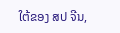ໃຕ້ຂອງ ສປ ຈີນ,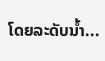ໂດຍລະດັບນໍ້າ...